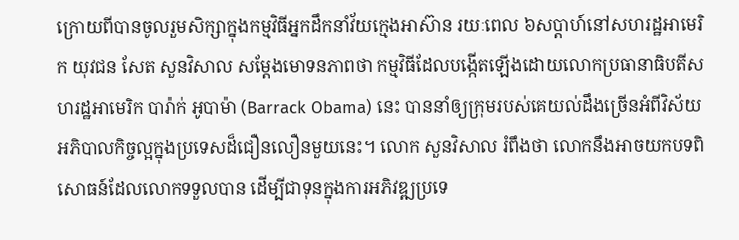ក្រោយពីបានចូលរួមសិក្សាក្នុងកម្មវិធីអ្នកដឹកនាំវ័យក្មេងអាស៊ាន រយៈពេល ៦សប្ដាហ៍នៅសហរដ្ឋអាមេរិក យុវជន សែត សួនវិសាល សម្ដែងមោទនភាពថា កម្មវិធីដែលបង្កើតឡើងដោយលោកប្រធានាធិបតីសហរដ្ឋអាមេរិក បារ៉ាក់ អូបាម៉ា (Barrack Obama) នេះ បាននាំឲ្យក្រុមរបស់គេយល់ដឹងច្រើនអំពីវិស័យអភិបាលកិច្ចល្អក្នុងប្រទេសដ៏ជឿនលឿនមួយនេះ។ លោក សួនវិសាល រំពឹងថា លោកនឹងអាចយកបទពិសោធន៍ដែលលោកទទួលបាន ដើម្បីជាទុនក្នុងការអភិវឌ្ឍប្រទេ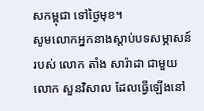សកម្ពុជា ទៅថ្ងៃមុខ។
សូមលោកអ្នកនាងស្តាប់បទសម្ភាសន៍របស់ លោក តាំង សារ៉ាដា ជាមួយ លោក សួនវិសាល ដែលធ្វើឡើងនៅ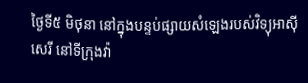ថ្ងៃទី៥ មិថុនា នៅក្នុងបន្ទប់ផ្សាយសំឡេងរបស់វិទ្យុអាស៊ីសេរី នៅទីក្រុងវ៉ា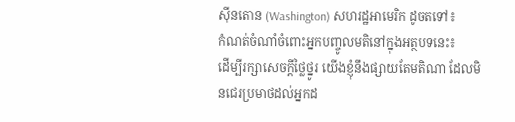ស៊ីនតោន (Washington) សហរដ្ឋអាមេរិក ដូចតទៅ៖
កំណត់ចំណាំចំពោះអ្នកបញ្ចូលមតិនៅក្នុងអត្ថបទនេះ៖
ដើម្បីរក្សាសេចក្ដីថ្លៃថ្នូរ យើងខ្ញុំនឹងផ្សាយតែមតិណា ដែលមិនជេរប្រមាថដល់អ្នកដ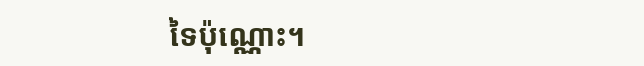ទៃប៉ុណ្ណោះ។